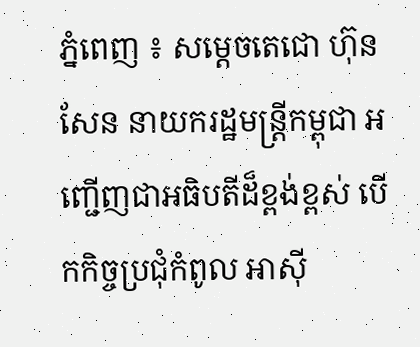ភ្នំពេញ ៖ សម្តេចតេជោ ហ៊ុន សែន នាយករដ្ឋមន្ត្រីកម្ពុជា អញ្ជើញជាអធិបតីដ៏ខ្ពង់ខ្ពស់ បើកកិច្ចប្រជុំកំពូល អាស៊ី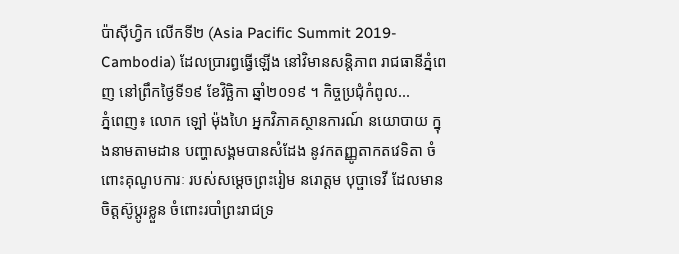ប៉ាស៊ីហ្វិក លើកទី២ (Asia Pacific Summit 2019-Cambodia) ដែលប្រារព្ធធ្វើឡើង នៅវិមានសន្តិភាព រាជធានីភ្នំពេញ នៅព្រឹកថ្ងៃទី១៩ ខែវិច្ឆិកា ឆ្នាំ២០១៩ ។ កិច្ចប្រជុំកំពូល...
ភ្នំពេញ៖ លោក ឡៅ ម៉ុងហៃ អ្នកវិភាគស្ថានការណ៍ នយោបាយ ក្នុងនាមតាមដាន បញ្ហាសង្គមបានសំដែង នូវកតញ្ញូតាកតវេទិតា ចំពោះគុណូបការៈ របស់សម្តេចព្រះរៀម នរោត្តម បុប្ផាទេវី ដែលមានចិត្តស៊ូប្តូរខ្លួន ចំពោះរបាំព្រះរាជទ្រ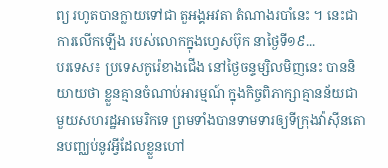ព្យ រហូតបានក្លាយទៅជា តួអង្គអវតា តំណាងរបាំនេះ ។ នេះជាការលើកឡើង របស់លោកក្នុងហ្វេសប៊ុក នាថ្ងៃទី១៩...
បរទេស៖ ប្រទេសកូរ៉េខាងជើង នៅថ្ងៃចន្ទម្សិលមិញនេះ បាននិយាយថា ខ្លួនគ្មានចំណាប់អារម្មណ៍ ក្នុងកិច្ចពិភាក្សាគ្មានន័យជាមួយសហរដ្ឋអាមេរិកទេ ព្រមទាំងបានទាមទារឲ្យទីក្រុងវ៉ាស៊ីនតោនបញ្ឈប់នូវអ្វីដែលខ្លួនហៅ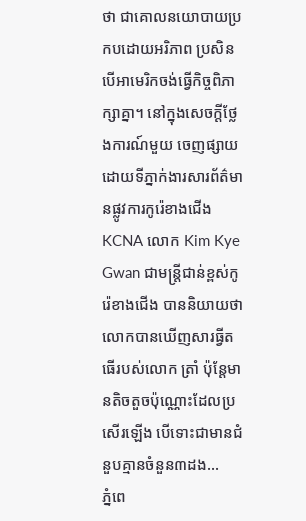ថា ជាគោលនយោបាយប្រកបដោយអរិភាព ប្រសិនបើអាមេរិកចង់ធ្វើកិច្ចពិភាក្សាគ្នា។ នៅក្នុងសេចក្តីថ្លែងការណ៍មួយ ចេញផ្សាយដោយទីភ្នាក់ងារសារព័ត៌មានផ្លូវការកូរ៉េខាងជើង KCNA លោក Kim Kye Gwan ជាមន្ត្រីជាន់ខ្ពស់កូរ៉េខាងជើង បាននិយាយថា លោកបានឃើញសារធ្វីតធើរបស់លោក ត្រាំ ប៉ុន្តែមានតិចតួចប៉ុណ្ណោះដែលប្រសើរឡើង បើទោះជាមានជំនួបគ្មានចំនួន៣ដង...
ភ្នំពេ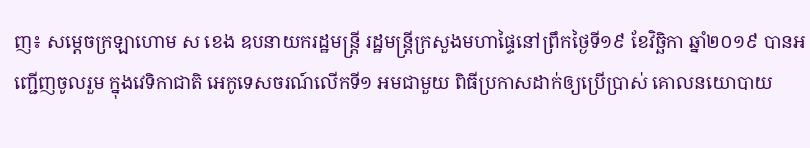ញ៖ សម្តេចក្រឡាហោម ស ខេង ឧបនាយករដ្ឋមន្ត្រី រដ្ឋមន្ត្រីក្រសួងមហាផ្ទៃនៅព្រឹកថ្ងៃទី១៩ ខែវិច្ឆិកា ឆ្នាំ២០១៩ បានអញ្ជើញចូលរួម ក្នុងវេទិកាជាតិ អេកូទេសចរណ៍លើកទី១ អមជាមួយ ពិធីប្រកាសដាក់ឲ្យប្រើប្រាស់ គោលនយោបាយ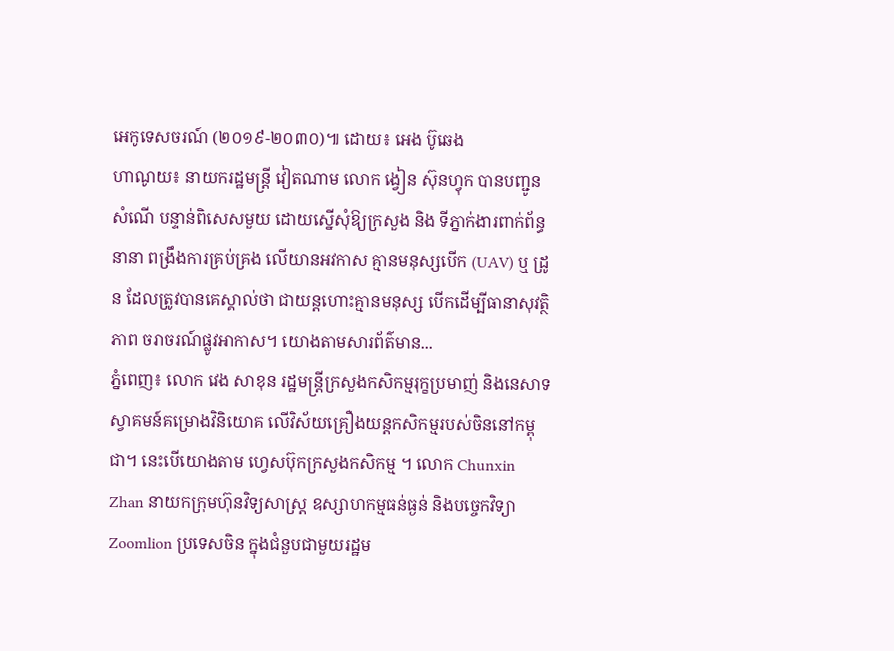អេកូទេសចរណ៍ (២០១៩-២០៣០)៕ ដោយ៖ អេង ប៊ូឆេង
ហាណូយ៖ នាយករដ្ឋមន្រ្តី វៀតណាម លោក ង្វៀន ស៊ុនហ្វុក បានបញ្ជូនសំណើ បន្ទាន់ពិសេសមួយ ដោយស្នើសុំឱ្យក្រសួង និង ទីភ្នាក់ងារពាក់ព័ន្ធនានា ពង្រឹងការគ្រប់គ្រង លើយានអវកាស គ្មានមនុស្សបើក (UAV) ឬ ដ្រូន ដែលត្រូវបានគេស្គាល់ថា ជាយន្តហោះគ្មានមនុស្ស បើកដើម្បីធានាសុវត្ថិភាព ចរាចរណ៍ផ្លូវអាកាស។ យោងតាមសារព័ត៌មាន...
ភ្នំពេញ៖ លោក វេង សាខុន រដ្ឋមន្រ្តីក្រសួងកសិកម្មរុក្ខប្រមាញ់ និងនេសាទស្វាគមន៍គម្រោងវិនិយោគ លើវិស័យគ្រឿងយន្តកសិកម្មរបស់ចិននៅកម្ពុជា។ នេះបើយោងតាម ហ្វេសប៊ុកក្រសួងកសិកម្ម ។ លោក Chunxin Zhan នាយកក្រុមហ៊ុនវិទ្យសាស្រ្ត ឧស្សាហកម្មធន់ធ្ងន់ និងបច្ចេកវិទ្យា Zoomlion ប្រទេសចិន ក្នុងជំនួបជាមួយរដ្ឋម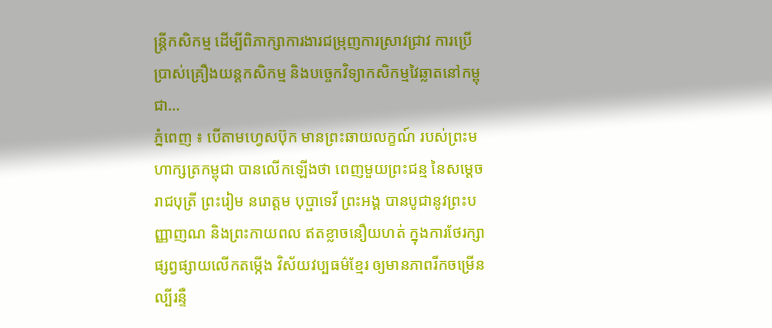ន្រ្តីកសិកម្ម ដើម្បីពិភាក្សាការងារជម្រុញការស្រាវជ្រាវ ការប្រើប្រាស់គ្រឿងយន្តកសិកម្ម និងបច្ចេកវិទ្យាកសិកម្មវៃឆ្លាតនៅកម្ពុជា...
ភ្នំពេញ ៖ បើតាមហ្វេសប៊ុក មានព្រះឆាយលក្ខណ៍ របស់ព្រះមហាក្សត្រកម្ពុជា បានលើកឡើងថា ពេញមួយព្រះជន្ម នៃសម្តេចរាជបុត្រី ព្រះរៀម នរោត្តម បុប្ផាទេវី ព្រះអង្គ បានបូជានូវព្រះបញ្ញាញណ និងព្រះកាយពល ឥតខ្លាចនឿយហត់ ក្នុងការថែរក្សា ផ្សព្វផ្សាយលើកតម្កើង វិស័យវប្បធម៌ខ្មែរ ឲ្យមានភាពរីកចម្រើនល្បីរន្ទឺ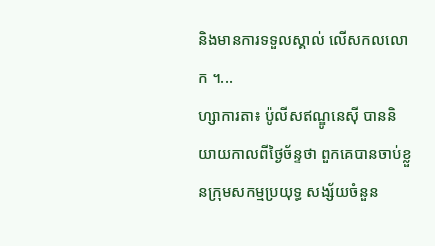និងមានការទទួលស្គាល់ លើសកលលោក ។...
ហ្សាការតា៖ ប៉ូលីសឥណ្ឌូនេស៊ី បាននិយាយកាលពីថ្ងៃច័ន្ទថា ពួកគេបានចាប់ខ្លួនក្រុមសកម្មប្រយុទ្ធ សង្ស័យចំនួន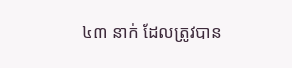៤៣ នាក់ ដែលត្រូវបាន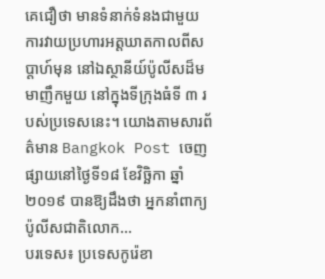គេជឿថា មានទំនាក់ទំនងជាមួយ ការវាយប្រហារអត្តឃាតកាលពីសប្តាហ៍មុន នៅឯស្ថានីយ៍ប៉ូលីសដ៏មមាញឹកមួយ នៅក្នុងទីក្រុងធំទី ៣ របស់ប្រទេសនេះ។ យោងតាមសារព័ត៌មាន Bangkok Post ចេញផ្សាយនៅថ្ងៃទី១៨ ខែវិច្ឆិកា ឆ្នាំ២០១៩ បានឱ្យដឹងថា អ្នកនាំពាក្យប៉ូលីសជាតិលោក...
បរទេស៖ ប្រទេសកូរ៉េខា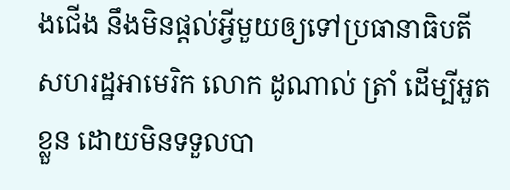ងជើង នឹងមិនផ្តល់អ្វីមួយឲ្យទៅប្រធានាធិបតីសហរដ្ឋអាមេរិក លោក ដូណាល់ ត្រាំ ដើម្បីអួតខ្លួន ដោយមិនទទួលបា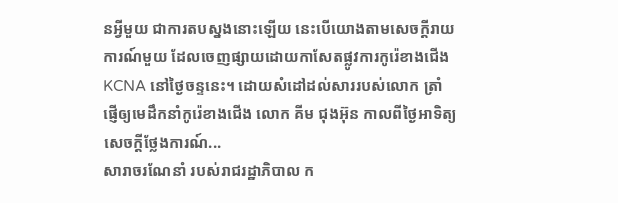នអ្វីមួយ ជាការតបស្នងនោះឡើយ នេះបើយោងតាមសេចក្តីរាយការណ៍មួយ ដែលចេញផ្សាយដោយកាសែតផ្លូវការកូរ៉េខាងជើង KCNA នៅថ្ងៃចន្ទនេះ។ ដោយសំដៅដល់សាររបស់លោក ត្រាំ ផ្ញើឲ្យមេដឹកនាំកូរ៉េខាងជើង លោក គីម ជុងអ៊ុន កាលពីថ្ងៃអាទិត្យ សេចក្តីថ្លែងការណ៍...
សារាចរណែនាំ របស់រាជរដ្ឋាភិបាល ក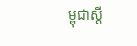ម្ពុជាស្តី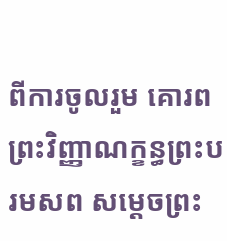ពីការចូលរួម គោរពព្រះវិញ្ញាណក្ខន្ធព្រះបរមសព សម្តេចព្រះ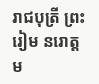រាជបុត្រី ព្រះរៀម នរោត្តម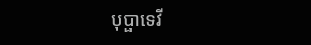បុប្ផាទេវី